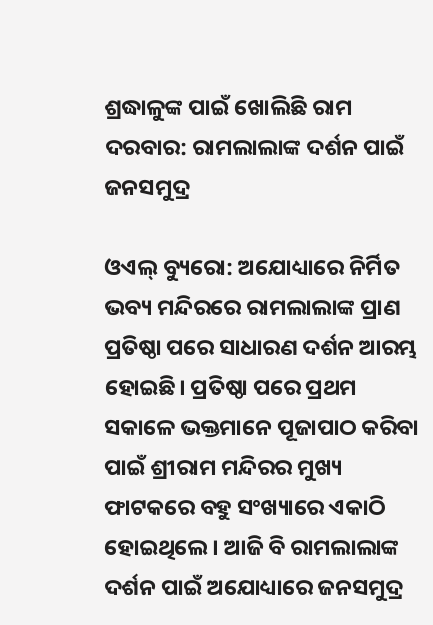ଶ୍ରଦ୍ଧାଳୁଙ୍କ ପାଇଁ ଖୋଲିଛି ରାମ ଦରବାର: ରାମଲାଲାଙ୍କ ଦର୍ଶନ ପାଇଁ ଜନସମୁଦ୍ର

ଓଏଲ୍ ବ୍ୟୁରୋ: ଅଯୋଧ୍ୟାରେ ନିର୍ମିତ ଭବ୍ୟ ମନ୍ଦିରରେ ରାମଲାଲାଙ୍କ ପ୍ରାଣ ପ୍ରତିଷ୍ଠା ପରେ ସାଧାରଣ ଦର୍ଶନ ଆରମ୍ଭ ହୋଇଛି। ପ୍ରତିଷ୍ଠା ପରେ ପ୍ରଥମ ସକାଳେ ଭକ୍ତମାନେ ପୂଜାପାଠ କରିବା ପାଇଁ ଶ୍ରୀରାମ ମନ୍ଦିରର ମୁଖ୍ୟ ଫାଟକରେ ବହୁ ସଂଖ୍ୟାରେ ଏକାଠି ହୋଇଥିଲେ। ଆଜି ବି ରାମଲାଲାଙ୍କ ଦର୍ଶନ ପାଇଁ ଅଯୋଧ୍ୟାରେ ଜନସମୁଦ୍ର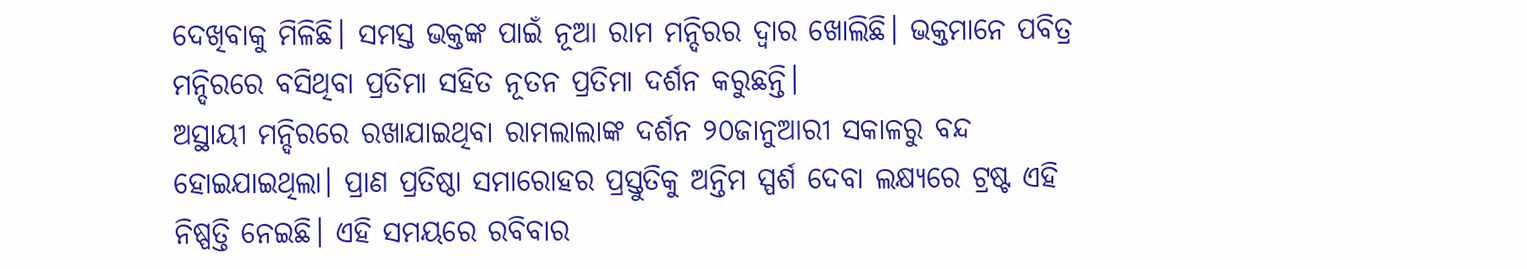ଦେଖିବାକୁ ମିଳିଛି। ସମସ୍ତ ଭକ୍ତଙ୍କ ପାଇଁ ନୂଆ ରାମ ମନ୍ଦିରର ଦ୍ୱାର ଖୋଲିଛି। ଭକ୍ତମାନେ ପବିତ୍ର ମନ୍ଦିରରେ ବସିଥିବା ପ୍ରତିମା ସହିତ ନୂତନ ପ୍ରତିମା ଦର୍ଶନ କରୁଛନ୍ତି।
ଅସ୍ଥାୟୀ ମନ୍ଦିରରେ ରଖାଯାଇଥିବା ରାମଲାଲାଙ୍କ ଦର୍ଶନ ୨୦ଜାନୁଆରୀ ସକାଳରୁ ବନ୍ଦ ହୋଇଯାଇଥିଲା। ପ୍ରାଣ ପ୍ରତିଷ୍ଠା ସମାରୋହର ପ୍ରସ୍ତୁତିକୁ ଅନ୍ତିମ ସ୍ପର୍ଶ ଦେବା ଲକ୍ଷ୍ୟରେ ଟ୍ରଷ୍ଟ ଏହି ନିଷ୍ପତ୍ତି ନେଇଛି। ଏହି ସମୟରେ ରବିବାର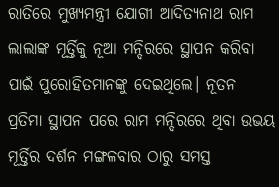ରାତିରେ ମୁଖ୍ୟମନ୍ତ୍ରୀ ଯୋଗୀ ଆଦିତ୍ୟନାଥ ରାମ ଲାଲାଙ୍କ ମୂର୍ତ୍ତିକୁ ନୂଆ ମନ୍ଦିରରେ ସ୍ଥାପନ କରିବା ପାଇଁ ପୁରୋହିତମାନଙ୍କୁ ଦେଇଥିଲେ। ନୂତନ ପ୍ରତିମା ସ୍ଥାପନ ପରେ ରାମ ମନ୍ଦିରରେ ଥିବା ଉଭୟ ମୂର୍ତ୍ତିର ଦର୍ଶନ ମଙ୍ଗଳବାର ଠାରୁ ସମସ୍ତ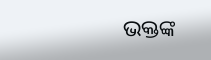ଭକ୍ତଙ୍କ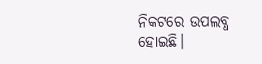ନିକଟରେ ଉପଲବ୍ଧ ହୋଇଛି।